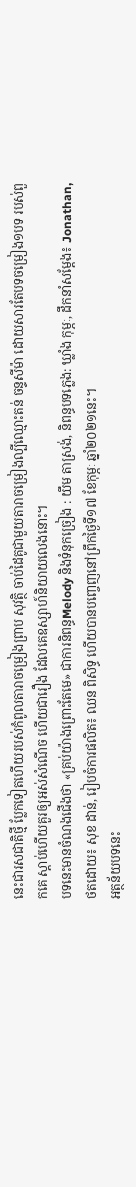នេះជារសជាតិថ្មី ប្លែកទៀតហើយរបស់កំពូលតារាចម្រៀងព្រាប សុវត្ថិ ចាប់ដៃគូជាមួយតារាចម្រៀងល្បីឈ្មោះតន់ ចន្ទសីម៉ា ដោយសារតែបទចម្រៀង១បទ របស់ពួកគេ ស្ដាប់ហើយគួរឲ្យអស់សំណើច ហើយជារឿង ដែលគេឧស្សាហ៍និយាយលេងនោះ។
បទនេះមានចំណងជើងថា «គ្រប់យ៉ាងព្រោះតែមេ» ជាការនិពន្ធMelody និងទំនុកច្រៀង : យឹម តាស្រង់, និពន្ធបទភ្លេង: ឃ្លាំង កុម្ភៈ, ដឹកនាំសម្តែង៖ Jonathan, ថតដោយ៖ សុខ ដាន់, រៀបចំការផលិត៖ ឈន ពិសិទ្ធ ហើយបានបញ្ចេញនៅព្រឹកថ្ងៃទី១៧ ខែកុម្ភៈ ឆ្នាំ២០២១នេះ។
អត្ថន័យបទនេះ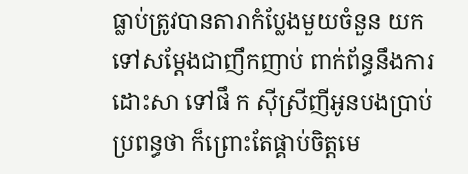ធ្លាប់ត្រូវបានតារាកំប្លែងមួយចំនួន យកទៅសម្ដែងជាញឹកញាប់ ពាក់ព័ន្ធនឹងការដោះសា ទៅផឹ ក ស៊ីស្រីញីអូនបងប្រាប់ប្រពន្ធថា ក៏ព្រោះតែផ្គាប់ចិត្តមេ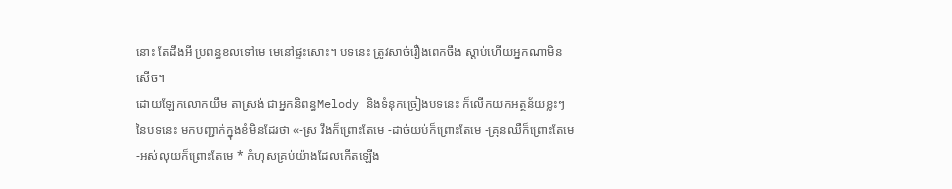នោះ តែដឹងអី ប្រពន្ធខលទៅមេ មេនៅផ្ទះសោះ។ បទនេះ ត្រូវសាច់រឿងពេកចឹង ស្ដាប់ហើយអ្នកណាមិនសើច។
ដោយឡែកលោកយឹម តាស្រង់ ជាអ្នកនិពន្ធMelody និងទំនុកច្រៀងបទនេះ ក៏លើកយកអត្ថន័យខ្លះៗនៃបទនេះ មកបញ្ជាក់ក្នុងខំមិនដែរថា «-ស្រ វឹងក៏ព្រោះតែមេ -ដាច់យប់ក៏ព្រោះតែមេ -គ្រុនឈឺក៏ព្រោះតែមេ -អស់លុយក៏ព្រោះតែមេ * កំហុសគ្រប់យ៉ាងដែលកើតឡើង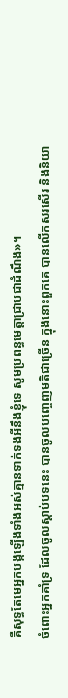គឺសុទ្ធតែមេអ្នកបង្កឡើងទាំងអស់គ្មានទាក់ទងអីនឹងខ្ញុំទេ សូមប្រពន្ធមេត្តាជ្រាបជាដំណឹង»។
ចំពោះអ្នកគាំទ្រ ដែលចូលស្ដាប់បទនេះ បានចូលបញ្ចេញមតិជាច្រើន ក្នុងនោះពួកគេ បានលើកសរសើរ និងនិយា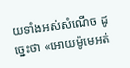យទាំងអស់សំណើច ដូច្នេះថា «អោយម៉ូមេអត់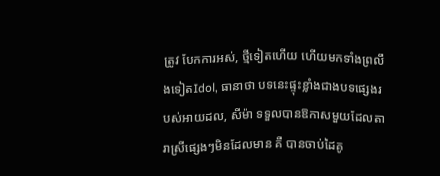ត្រូវ បែកការអស់, ថ្មីទៀតហើយ ហើយមកទាំងព្រលឹងទៀតIdol, ធានាថា បទនេះផ្ទុះខ្លាំងជាងបទផ្សេងរបស់អាយដល, សីម៉ា ទទួលបានឱកាសមួយដែលតារាស្រីផ្សេងៗមិនដែលមាន គឺ បានចាប់ដៃគូ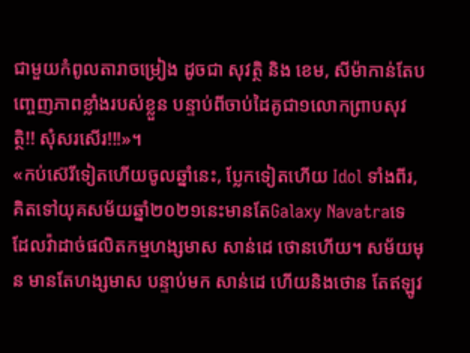ជាមួយកំពូលតារាចម្រៀង ដូចជា សុវត្ថិ និង ខេម, សីម៉ាកាន់តែបញ្ចេញភាពខ្លាំងរបស់ខ្លួន បន្ទាប់ពីចាប់ដៃគូជា១លោកព្រាបសុវត្ថិ!! សុំសរសើរ!!!»។
«កប់ស៊េរីទៀតហើយចូលឆ្នាំនេះ, ប្លែកទៀតហើយ Idol ទាំងពីរ, គិតទៅយុគសម័យឆ្នាំ២០២១នេះមានតែGalaxy Navatraទេ ដែលវ៉ាដាច់ផលិតកម្មហង្សមាស សាន់ដេ ថោនហើយ។ សម័យមុន មានតែហង្សមាស បន្ទាប់មក សាន់ដេ ហើយនិងថោន តែឥឡូវ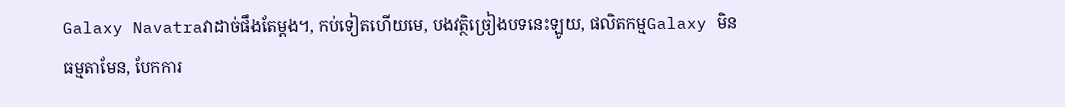Galaxy Navatraវាដាច់ផឹងតែម្តង។, កប់ទៀតហើយមេ, បងវត្ថិច្រៀងបទនេះឡូយ, ផលិតកម្មGalaxy មិនធម្មតាមែន, បែកការ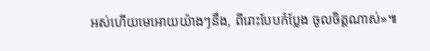អស់ហើយមេអោយយ៉ាងៗនឹង, ពីរោះបែបកំប្លែង ចូលចិត្តណាស់»៕